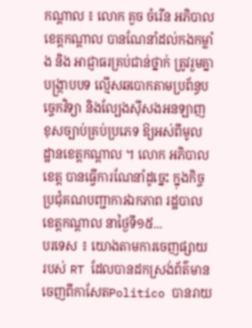កណ្ដាល ៖ លោក គួច ចំរើន អភិបាលខេត្តកណ្ដាល បានណែនាំដល់កងកម្លាំង និង អាជ្ញាធរគ្រប់ជាន់ថ្នាក់ ត្រូវរួមគ្នា បង្ក្រាបបទ ល្មើសឆបោកតាមប្រព័ន្ធបច្ចេកវិទ្យា និងល្បែងស៊ីសងអនឡាញ ខុសច្បាប់គ្រប់ប្រភេទ ឱ្យអស់ពីមូលដ្ឋានខេត្តកណ្ដាល ។ លោក អភិបាលខេត្ត បានធ្វើការណែនាំដូច្នេះ ក្នុងកិច្ចប្រជុំគណបញ្ជាការឯកភាព រដ្ឋបាលខេត្តកណ្ដាល នាថ្ងៃទី១៥...
បរទេស ៖ យោងតាមការចេញផ្សាយ របស់ RT ដែលបានដកស្រង់ព័ត៌មានចេញពីកាសែតPolitico បានរាយ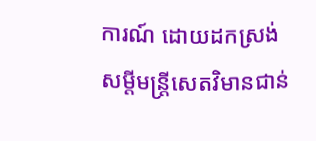ការណ៍ ដោយដកស្រង់ សម្តីមន្ត្រីសេតវិមានជាន់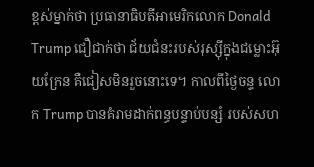ខ្ពស់ម្នាក់ថា ប្រធានាធិបតីអាមេរិកលោក Donald Trump ជឿជាក់ថា ជ័យជំនះរបស់រុស្ស៊ីក្នុងជម្លោះអ៊ុយក្រែន គឺជៀសមិនរួចនោះទេ។ កាលពីថ្ងៃចន្ទ លោក Trump បានគំរាមដាក់ពន្ធបន្ទាប់បន្សំ របស់សហ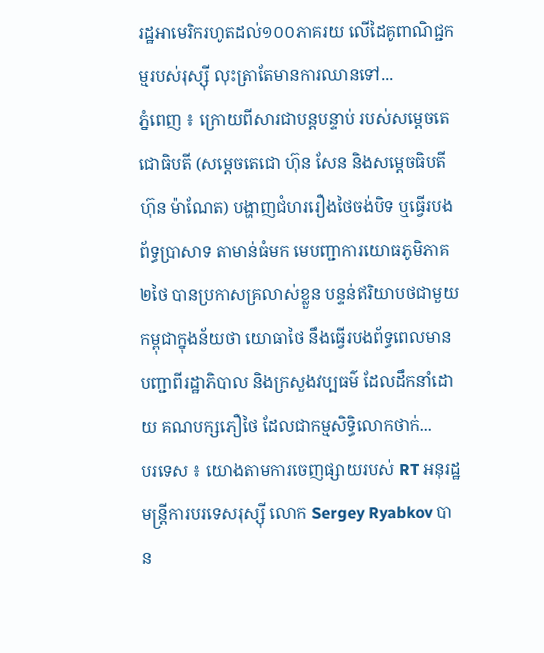រដ្ឋអាមេរិករហូតដល់១០០ភាគរយ លើដៃគូពាណិជ្ជកម្មរបស់រុស្ស៊ី លុះត្រាតែមានការឈានទៅ...
ភ្នំពេញ ៖ ក្រោយពីសារជាបន្តបន្ទាប់ របស់សម្ដេចតេជោធិបតី (សម្ដេចតេជោ ហ៊ុន សែន និងសម្ដេចធិបតី ហ៊ុន ម៉ាណែត) បង្ហាញជំហររឿងថៃចង់បិទ ឬធ្វើរបងព័ទ្ធប្រាសាទ តាមាន់ធំមក មេបញ្ជាការយោធភូមិភាគ២ថៃ បានប្រកាសគ្រលាស់ខ្លួន បន្ទន់ឥរិយាបថជាមួយកម្ពុជាក្នុងន័យថា យោធាថៃ នឹងធ្វើរបងព័ទ្ធពេលមានបញ្ជាពីរដ្ឋាភិបាល និងក្រសួងវប្បធម៌ ដែលដឹកនាំដោយ គណបក្សភឿថៃ ដែលជាកម្មសិទ្ធិលោកថាក់...
បរទេស ៖ យោងតាមការចេញផ្សាយរបស់ RT អនុរដ្ឋមន្ត្រីការបរទេសរុស្ស៊ី លោក Sergey Ryabkov បាន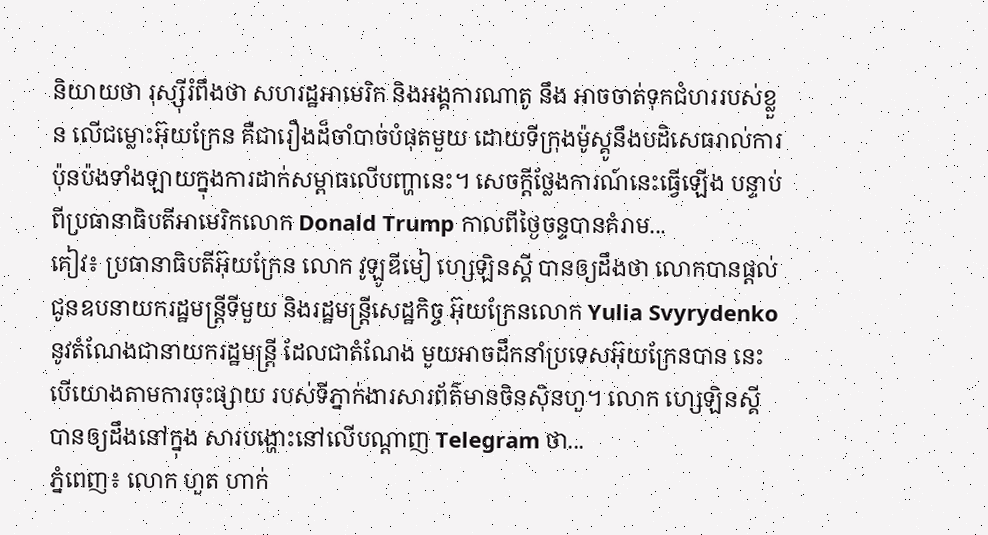និយាយថា រុស្ស៊ីរំពឹងថា សហរដ្ឋអាមេរិក និងអង្គការណាតូ នឹង អាចចាត់ទុកជំហររបស់ខ្លួន លើជម្លោះអ៊ុយក្រែន គឺជារឿងដ៏ចាំបាច់បំផុតមួយ ដោយទីក្រុងម៉ូស្គូនឹងបដិសេធរាល់ការប៉ុនប៉ងទាំងឡាយក្នុងការដាក់សម្ពាធលើបញ្ហានេះ។ សេចក្តីថ្លែងការណ៍នេះធ្វើឡើង បន្ទាប់ពីប្រធានាធិបតីអាមេរិកលោក Donald Trump កាលពីថ្ងៃចន្ទបានគំរាម...
គៀវ៖ ប្រធានាធិបតីអ៊ុយក្រែន លោក វូឡូឌីមៀ ហ្សេឡិនស្គី បានឲ្យដឹងថា លោកបានផ្តល់ជូនឧបនាយករដ្ឋមន្ត្រីទីមួយ និងរដ្ឋមន្ត្រីសេដ្ឋកិច្ច អ៊ុយក្រែនលោក Yulia Svyrydenko នូវតំណែងជានាយករដ្ឋមន្ត្រី ដែលជាតំណែង មួយអាចដឹកនាំប្រទេសអ៊ុយក្រែនបាន នេះបើយោងតាមការចុះផ្សាយ របស់ទីភ្នាក់ងារសារព័ត៌មានចិនស៊ិនហួ។ លោក ហ្សេឡិនស្គី បានឲ្យដឹងនៅក្នុង សារបង្ហោះនៅលើបណ្ដាញ Telegram ថា...
ភ្នំពេញ៖ លោក ហួត ហាក់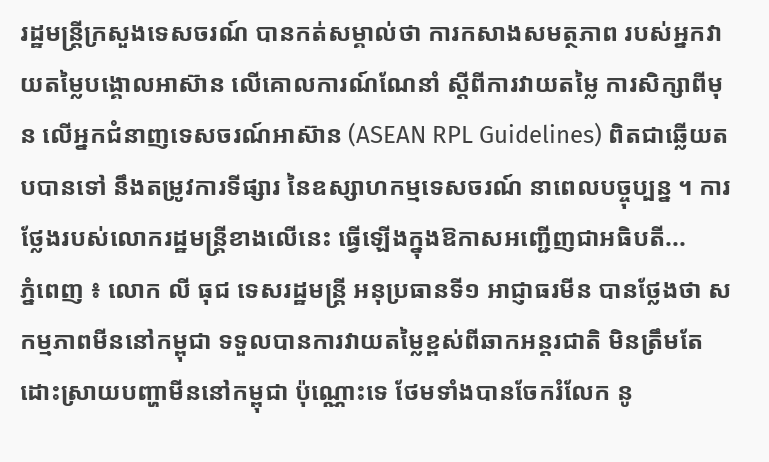រដ្ឋមន្រ្តីក្រសួងទេសចរណ៍ បានកត់សម្គាល់ថា ការកសាងសមត្ថភាព របស់អ្នកវាយតម្លៃបង្គោលអាស៊ាន លើគោលការណ៍ណែនាំ ស្តីពីការវាយតម្លៃ ការសិក្សាពីមុន លើអ្នកជំនាញទេសចរណ៍អាស៊ាន (ASEAN RPL Guidelines) ពិតជាឆ្លើយតបបានទៅ នឹងតម្រូវការទីផ្សារ នៃឧស្សាហកម្មទេសចរណ៍ នាពេលបច្ចុប្បន្ន ។ ការថ្លែងរបស់លោករដ្ឋមន្ត្រីខាងលើនេះ ធ្វើឡើងក្នុងឱកាសអញ្ជើញជាអធិបតី...
ភ្នំពេញ ៖ លោក លី ធុជ ទេសរដ្ឋមន្រ្តី អនុប្រធានទី១ អាជ្ញាធរមីន បានថ្លែងថា សកម្មភាពមីននៅកម្ពុជា ទទួលបានការវាយតម្លៃខ្ពស់ពីឆាកអន្តរជាតិ មិនត្រឹមតែដោះស្រាយបញ្ហាមីននៅកម្ពុជា ប៉ុណ្ណោះទេ ថែមទាំងបានចែករំលែក នូ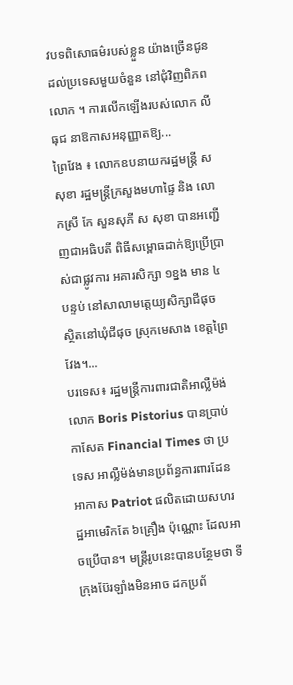វបទពិសោធម៌របស់ខ្លួន យ៉ាងច្រើនជូនដល់ប្រទេសមួយចំនួន នៅជុំវិញពិភពលោក ។ ការលើកឡើងរបស់លោក លី ធុជ នាឱកាសអនុញ្ញាតឱ្យ...
ព្រៃវែង ៖ លោកឧបនាយករដ្ឋមន្ត្រី ស សុខា រដ្ឋមន្រ្តីក្រសួងមហាផ្ទៃ និង លោកស្រី កែ សួនសុភី ស សុខា បានអញ្ជើញជាអធិបតី ពិធីសម្ពោធដាក់ឱ្យប្រើប្រាស់ជាផ្លូវការ អគារសិក្សា ១ខ្នង មាន ៤បន្ទប់ នៅសាលាមត្តេយ្យសិក្សាជីផុច ស្ថិតនៅឃុំជីផុច ស្រុកមេសាង ខេត្តព្រៃវែង។...
បរទេស៖ រដ្ឋមន្ត្រីការពារជាតិអាល្លឺម៉ង់លោក Boris Pistorius បានប្រាប់កាសែត Financial Times ថា ប្រទេស អាល្លឺម៉ង់មានប្រព័ន្ធការពារដែនអាកាស Patriot ផលិតដោយសហរដ្ឋអាមេរិកតែ ៦គ្រឿង ប៉ុណ្ណោះ ដែលអាចប្រើបាន។ មន្ត្រីរូបនេះបានបន្ថែមថា ទីក្រុងប៊ែរឡាំងមិនអាច ដកប្រព័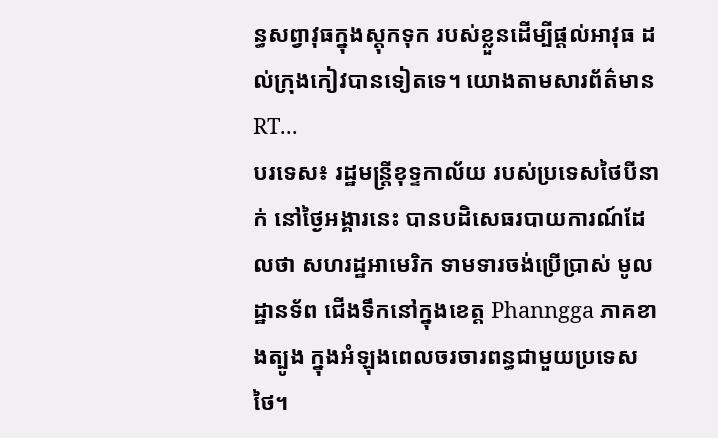ន្ធសព្វាវុធក្នុងស្តុកទុក របស់ខ្លួនដើម្បីផ្តល់អាវុធ ដល់ក្រុងកៀវបានទៀតទេ។ យោងតាមសារព័ត៌មាន RT...
បរទេស៖ រដ្ឋមន្ត្រីខុទ្ទកាល័យ របស់ប្រទេសថៃបីនាក់ នៅថ្ងៃអង្គារនេះ បានបដិសេធរបាយការណ៍ដែលថា សហរដ្ឋអាមេរិក ទាមទារចង់ប្រើប្រាស់ មូលដ្ឋានទ័ព ជើងទឹកនៅក្នុងខេត្ត Phanngga ភាគខាងត្បូង ក្នុងអំឡុងពេលចរចារពន្ធជាមួយប្រទេសថៃ។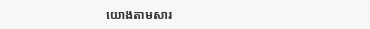យោងតាមសារ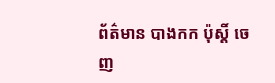ព័ត៌មាន បាងកក ប៉ុស្តិ៍ ចេញ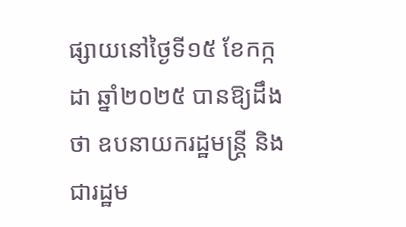ផ្សាយនៅថ្ងៃទី១៥ ខែកក្កដា ឆ្នាំ២០២៥ បានឱ្យដឹងថា ឧបនាយករដ្ឋមន្ត្រី និងជារដ្ឋម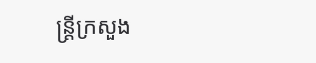ន្ត្រីក្រសួង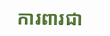ការពារជា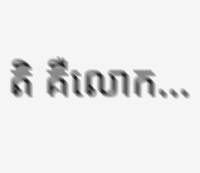តិ គឺលោក...